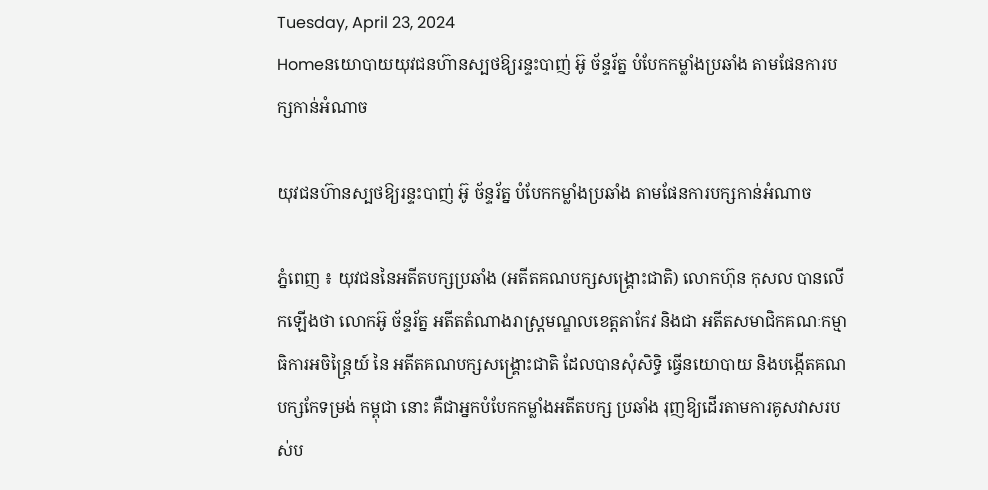Tuesday, April 23, 2024
Homeនយោបាយយុវជនហ៊ានស្បថឱ្យរន្ទះបាញ់ អ៊ូ ច័ន្ទរ័ត្ន បំបែកកម្លាំងប្រឆាំង តាមផែនការបក្សកាន់អំណាច

យុវជនហ៊ានស្បថឱ្យរន្ទះបាញ់ អ៊ូ ច័ន្ទរ័ត្ន បំបែកកម្លាំងប្រឆាំង តាមផែនការបក្សកាន់អំណាច

ភ្នំពេញ ៖ យុវជននៃអតីតបក្សប្រឆាំង (អតីតគណបក្សសង្គ្រោះជាតិ) លោកហ៊ុន កុសល បានលើកឡើងថា លោកអ៊ូ ច័ន្ទរ័ត្ន អតីតតំណាងរាស្ត្រមណ្ឌលខេត្តតាកែវ និងជា អតីតសមាជិកគណៈកម្មាធិការអចិន្ត្រៃយ៍ នៃ អតីតគណបក្សសង្គ្រោះជាតិ ដែលបានសុំសិទ្ធិ ធ្វើនយោបាយ និងបង្កើតគណបក្សកែទម្រង់ កម្ពុជា នោះ គឺជាអ្នកបំបែកកម្លាំងអតីតបក្ស ប្រឆាំង រុញឱ្យដើរតាមការគូសវាសរបស់ប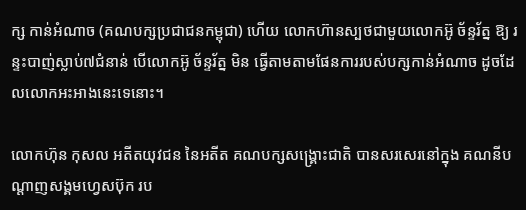ក្ស កាន់អំណាច (គណបក្សប្រជាជនកម្ពុជា) ហើយ លោកហ៊ានស្បថជាមួយលោកអ៊ូ ច័ន្ទរ័ត្ន ឱ្យ រន្ទះបាញ់ស្លាប់៧ជំនាន់ បើលោកអ៊ូ ច័ន្ទរ័ត្ន មិន ធ្វើតាមតាមផែនការរបស់បក្សកាន់អំណាច ដូចដែលលោកអះអាងនេះទេនោះ។

លោកហ៊ុន កុសល អតីតយុវជន នៃអតីត គណបក្សសង្គ្រោះជាតិ បានសរសេរនៅក្នុង គណនីបណ្តាញសង្គមហ្វេសប៊ុក រប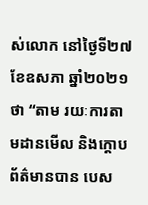ស់លោក នៅថ្ងៃទី២៧ ខែឧសភា ឆ្នាំ២០២១ ថា “តាម រយៈការតាមដានមើល និងក្តោបព័ត៌មានបាន បេស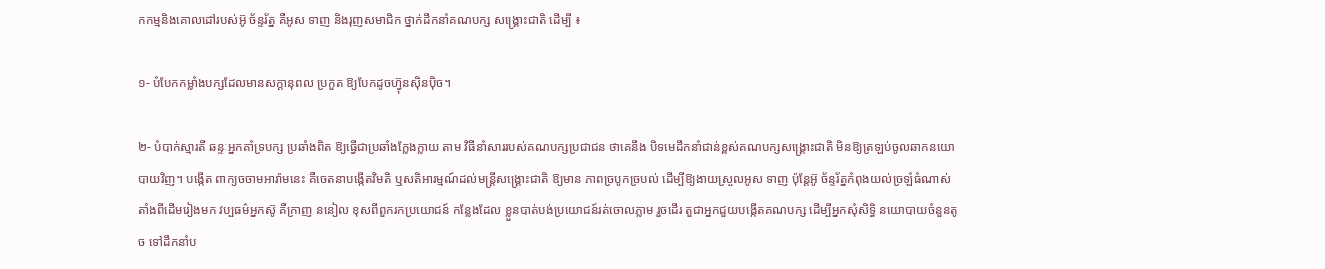កកម្មនិងគោលដៅរបស់អ៊ូ ច័ន្ទរ័ត្ន គឺអូស ទាញ និងរុញសមាជិក ថ្នាក់ដឹកនាំគណបក្ស សង្គ្រោះជាតិ ដើម្បី ៖

១- បំបែកកម្លាំងបក្សដែលមានសក្តានុពល ប្រកួត ឱ្យបែកដូចហ៊្វុនស៊ិនប៉ិច។

២- បំបាក់ស្មារតី ឆន្ទៈអ្នកគាំទ្របក្ស ប្រឆាំងពិត ឱ្យធ្វើជាប្រឆាំងក្លែងក្លាយ តាម វិធីនាំសាររបស់គណបក្សប្រជាជន ថាគេនឹង បិទមេដឹកនាំជាន់ខ្ពស់គណបក្សសង្គ្រោះជាតិ មិនឱ្យត្រឡប់ចូលឆាកនយោបាយវិញ។ បង្កើត ពាក្យចចាមអារ៉ាមនេះ គឺចេតនាបង្កើតវិមតិ ឬសតិអារម្មណ៍ដល់មន្ត្រីសង្គ្រោះជាតិ ឱ្យមាន ភាពច្របូកច្របល់ ដើម្បីឱ្យងាយស្រួលអូស ទាញ ប៉ុន្តែអ៊ូ ច័ន្ទរ័ត្នកំពុងយល់ច្រឡំធំណាស់ តាំងពីដើមរៀងមក វប្បធម៌អ្នកស៊ូ គឺក្រាញ ននៀល ខុសពីពួករកប្រយោជន៍ កន្លែងដែល ខ្លួនបាត់បង់ប្រយោជន៍រត់ចោលភ្លាម រួចដើរ តួជាអ្នកជួយបង្កើតគណបក្ស ដើម្បីអ្នកសុំសិទ្ធិ នយោបាយចំនួនតូច ទៅដឹកនាំប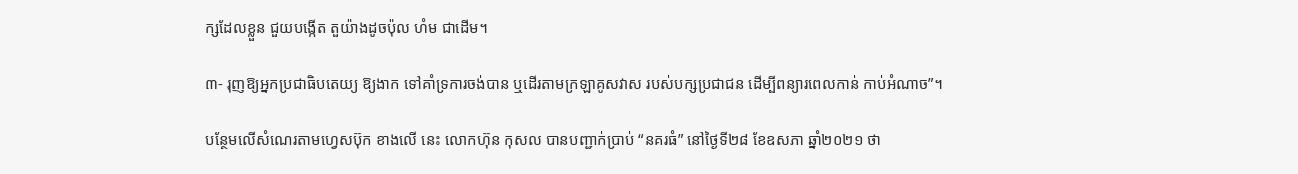ក្សដែលខ្លួន ជួយបង្កើត តួយ៉ាងដូចប៉ុល ហំម ជាដើម។

៣- រុញឱ្យអ្នកប្រជាធិបតេយ្យ ឱ្យងាក ទៅគាំទ្រការចង់បាន ឬដើរតាមក្រឡាគូសវាស របស់បក្សប្រជាជន ដើម្បីពន្យារពេលកាន់ កាប់អំណាច”។

បន្ថែមលើសំណេរតាមហ្វេសប៊ុក ខាងលើ នេះ លោកហ៊ុន កុសល បានបញ្ជាក់ប្រាប់ “នគរធំ” នៅថ្ងៃទី២៨ ខែឧសភា ឆ្នាំ២០២១ ថា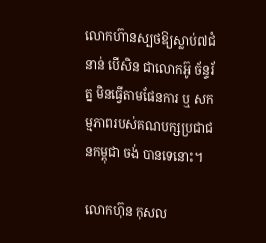លោកហ៊ានស្បថឱ្យស្លាប់៧ជំនាន់ បើសិន ជាលោកអ៊ូ ច័ន្ទរ័ត្ន មិនធ្វើតាមផែនការ ឬ សកម្មភាពរបស់គណបក្សប្រជាជនកម្ពុជា ចង់ បានទេនោះ។

លោកហ៊ុន កុសល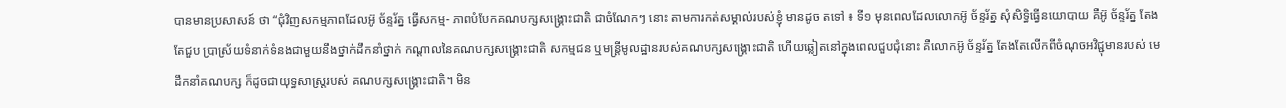បានមានប្រសាសន៍ ថា “ជុំវិញសកម្មភាពដែលអ៊ូ ច័ន្ទរ័ត្ន ធ្វើសកម្ម- ភាពបំបែកគណបក្សសង្គ្រោះជាតិ ជាចំណែកៗ នោះ តាមការកត់សម្គាល់របស់ខ្ញុំ មានដូច តទៅ ៖ ទី១ មុនពេលដែលលោកអ៊ូ ច័ន្ទរ័ត្ន សុំសិទ្ធិធ្វើនយោបាយ គឺអ៊ូ ច័ន្ទរ័ត្ន តែងតែជួប ប្រាស្រ័យទំនាក់ទំនងជាមួយនឹងថ្នាក់ដឹកនាំថ្នាក់ កណ្តាលនៃគណបក្សសង្គ្រោះជាតិ សកម្មជន ឬមន្ត្រីមូលដ្ឋានរបស់គណបក្សសង្គ្រោះជាតិ ហើយឆ្លៀតនៅក្នុងពេលជួបជុំនោះ គឺលោកអ៊ូ ច័ន្ទរ័ត្ន តែងតែលើកពីចំណុចអវិជ្ជុមានរបស់ មេដឹកនាំគណបក្ស ក៏ដូចជាយុទ្ធសាស្ត្ររបស់ គណបក្សសង្គ្រោះជាតិ។ មិន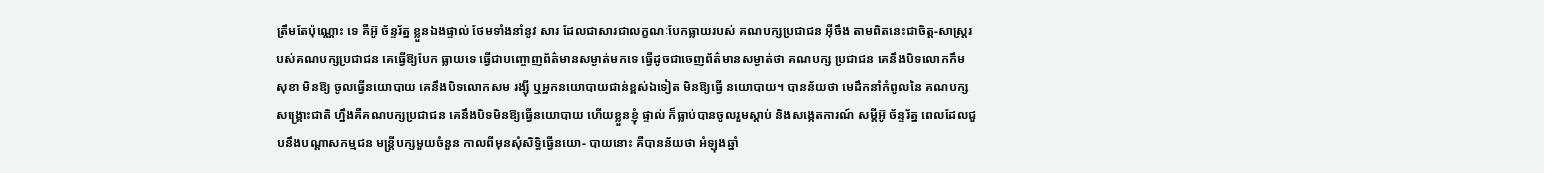ត្រឹមតែប៉ុណ្ណោះ ទេ គឺអ៊ូ ច័ន្ទរ័ត្ន ខ្លួនឯងផ្ទាល់ ថែមទាំងនាំនូវ សារ ដែលជាសារជាលក្ខណៈបែកធ្លាយរបស់ គណបក្សប្រជាជន អ៊ីចឹង តាមពិតនេះជាចិត្ត-សាស្ត្ររបស់គណបក្សប្រជាជន គេធ្វើឱ្យបែក ធ្លាយទេ ធ្វើជាបញ្ចោញព័ត៌មានសម្ងាត់មកទេ ធ្វើដូចជាចេញព័ត៌មានសម្ងាត់ថា គណបក្ស ប្រជាជន គេនឹងបិទលោកកឹម សុខា មិនឱ្យ ចូលធ្វើនយោបាយ គេនឹងបិទលោកសម រង្ស៊ី ឬអ្នកនយោបាយជាន់ខ្ពស់ឯទៀត មិនឱ្យធ្វើ នយោបាយ។ បានន័យថា មេដឹកនាំកំពូលនៃ គណបក្សសង្គ្រោះជាតិ ហ្នឹងគឺគណបក្សប្រជាជន គេនឹងបិទមិនឱ្យធ្វើនយោបាយ ហើយខ្លួនខ្ញុំ ផ្ទាល់ ក៏ធ្លាប់បានចូលរួមស្តាប់ និងសង្កេតការណ៍ សម្តីអ៊ូ ច័ន្ទរ័ត្ន ពេលដែលជួបនឹងបណ្តាសកម្មជន មន្ត្រីបក្សមួយចំនួន កាលពីមុនសុំសិទ្ធិធ្វើនយោ- បាយនោះ គឺបានន័យថា អំឡុងឆ្នាំ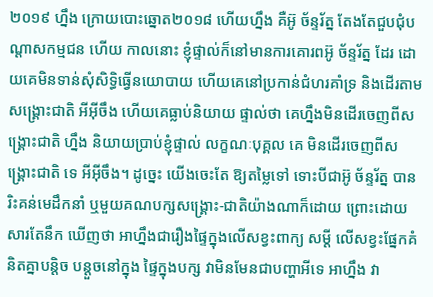២០១៩ ហ្នឹង ក្រោយបោះឆ្នោត២០១៨ ហើយហ្នឹង គឺអ៊ូ ច័ន្ទរ័ត្ន តែងតែជួបជុំបណ្តាសកម្មជន ហើយ កាលនោះ ខ្ញុំផ្ទាល់ក៏នៅមានការគោរពអ៊ូ ច័ន្ទរ័ត្ន ដែរ ដោយគេមិនទាន់សុំសិទ្ធិធ្វើនយោបាយ ហើយគេនៅប្រកាន់ជំហរគាំទ្រ និងដើរតាម សង្គ្រោះជាតិ អីអ៊ីចឹង ហើយគេធ្លាប់និយាយ ផ្ទាល់ថា គេហ្នឹងមិនដើរចេញពីសង្គ្រោះជាតិ ហ្នឹង និយាយប្រាប់ខ្ញុំផ្ទាល់ លក្ខណៈបុគ្គល គេ មិនដើរចេញពីសង្គ្រោះជាតិ ទេ អីអ៊ីចឹង។ ដូច្នេះ យើងចេះតែ ឱ្យតម្លៃទៅ ទោះបីជាអ៊ូ ច័ន្ទរ័ត្ន បានរិះគន់មេដឹកនាំ ឬមួយគណបក្សសង្គ្រោះ-ជាតិយ៉ាងណាក៏ដោយ ព្រោះដោយសារតែនឹក ឃើញថា អាហ្នឹងជារឿងផ្ទៃក្នុងលើសខ្វះពាក្យ សម្តី លើសខ្វះផ្នែកគំនិតគ្នាបន្តិច បន្តួចនៅក្នុង ផ្ទៃក្នុងបក្ស វាមិនមែនជាបញ្ហាអីទេ អាហ្នឹង វា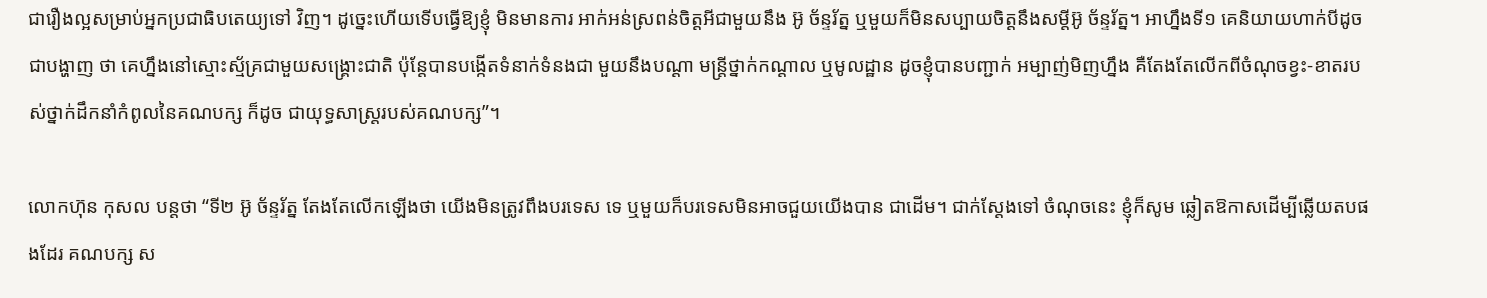ជារឿងល្អសម្រាប់អ្នកប្រជាធិបតេយ្យទៅ វិញ។ ដូច្នេះហើយទើបធ្វើឱ្យខ្ញុំ មិនមានការ អាក់អន់ស្រពន់ចិត្តអីជាមួយនឹង អ៊ូ ច័ន្ទរ័ត្ន ឬមួយក៏មិនសប្បាយចិត្តនឹងសម្តីអ៊ូ ច័ន្ទរ័ត្ន។ អាហ្នឹងទី១ គេនិយាយហាក់បីដូចជាបង្ហាញ ថា គេហ្នឹងនៅស្មោះស្ម័គ្រជាមួយសង្គ្រោះជាតិ ប៉ុន្តែបានបង្កើតទំនាក់ទំនងជា មួយនឹងបណ្តា មន្ត្រីថ្នាក់កណ្តាល ឬមូលដ្ឋាន ដូចខ្ញុំបានបញ្ជាក់ អម្បាញ់មិញហ្នឹង គឺតែងតែលើកពីចំណុចខ្វះ-ខាតរបស់ថ្នាក់ដឹកនាំកំពូលនៃគណបក្ស ក៏ដូច ជាយុទ្ធសាស្ត្ររបស់គណបក្ស”។

លោកហ៊ុន កុសល បន្តថា “ទី២ អ៊ូ ច័ន្ទរ័ត្ន តែងតែលើកឡើងថា យើងមិនត្រូវពឹងបរទេស ទេ ឬមួយក៏បរទេសមិនអាចជួយយើងបាន ជាដើម។ ជាក់ស្តែងទៅ ចំណុចនេះ ខ្ញុំក៏សូម ឆ្លៀតឱកាសដើម្បីឆ្លើយតបផងដែរ គណបក្ស ស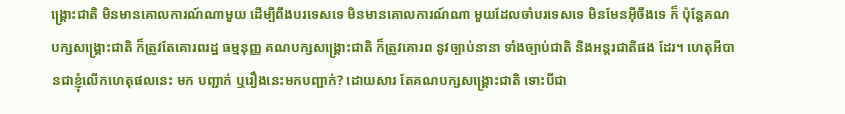ង្គ្រោះជាតិ មិនមានគោលការណ៍ណាមួយ ដើម្បីពឹងបរទេសទេ មិនមានគោលការណ៍ណា មួយដែលចាំបរទេសទេ មិនមែនអ៊ីចឹងទេ ក៏ ប៉ុន្តែគណបក្សសង្គ្រោះជាតិ ក៏ត្រូវតែគោរពរដ្ឋ ធម្មនុញ្ញ គណបក្សសង្គ្រោះជាតិ ក៏ត្រូវគោរព នូវច្បាប់នានា ទាំងច្បាប់ជាតិ និងអន្តរជាតិផង ដែរ។ ហេតុអីបានជាខ្ញុំលើកហេតុផលនេះ មក បញ្ជាក់ ឬរឿងនេះមកបញ្ជាក់? ដោយសារ តែគណបក្សសង្គ្រោះជាតិ ទោះបីជា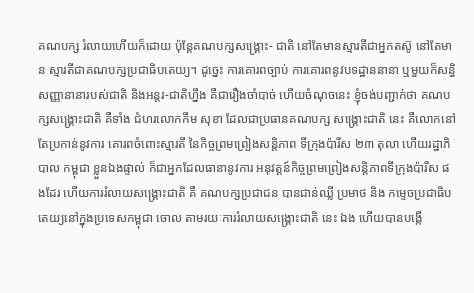គណបក្ស រំលាយហើយក៏ដោយ ប៉ុន្តែគណបក្សសង្គ្រោះ- ជាតិ នៅតែមានស្មារតីជាអ្នកតស៊ូ នៅតែមាន ស្មារតីជាគណបក្សប្រជាធិបតេយ្យ។ ដូច្នេះ ការគោរពច្បាប់ ការគោរពនូវបទដ្ឋាននានា ឬមួយក៏សន្ធិសញ្ញានានារបស់ជាតិ និងអន្តរ-ជាតិហ្នឹង គឺជារឿងចាំបាច់ ហើយចំណុចនេះ ខ្ញុំចង់បញ្ជាក់ថា គណបក្សសង្គ្រោះជាតិ គឺទាំង ជំហរលោកកឹម សុខា ដែលជាប្រធានគណបក្ស សង្គ្រោះជាតិ នេះ គឺលោកនៅតែប្រកាន់នូវការ គោរពចំពោះស្មារតី នៃកិច្ចព្រមព្រៀងសន្តិភាព ទីក្រុងប៉ារីស ២៣ តុលា ហើយរដ្ឋាភិបាល កម្ពុជា ខ្លួនឯងផ្ទាល់ ក៏ជាអ្នកដែលធានានូវការ អនុវត្តន៍កិច្ចព្រមព្រៀងសន្តិភាពទីក្រុងប៉ារីស ផងដែរ ហើយការរំលាយសង្គ្រោះជាតិ គឺ គណបក្សប្រជាជន បានជាន់ឈ្លី ប្រមាថ និង កម្ទេចប្រជាធិបតេយ្យនៅក្នុងប្រទេសកម្ពុជា ចោល តាមរយៈការរំលាយសង្គ្រោះជាតិ នេះ ឯង ហើយបានបង្កើ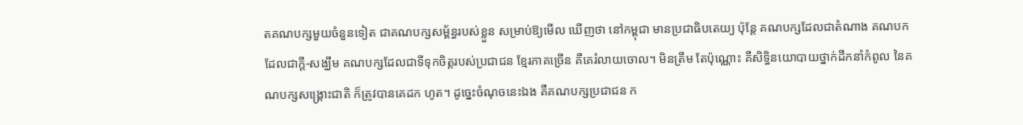តគណបក្សមួយចំនួនទៀត ជាគណបក្សសម្ព័ន្ធរបស់ខ្លួន សម្រាប់ឱ្យមើល ឃើញថា នៅកម្ពុជា មានប្រជាធិបតេយ្យ ប៉ុន្តែ គណបក្សដែលជាតំណាង គណបកដែលជាក្តី-សង្ឃឹម គណបក្សដែលជាទីទុកចិត្តរបស់ប្រជាជន ខ្មែរភាគច្រើន គឺគេរំលាយចោល។ មិនត្រឹម តែប៉ុណ្ណោះ គឺសិទ្ធិនយោបាយថ្នាក់ដឹកនាំកំពូល នៃគណបក្សសង្គ្រោះជាតិ ក៏ត្រូវបានគេដក ហូត។ ដូច្នេះចំណុចនេះឯង គឺគណបក្សប្រជាជន ក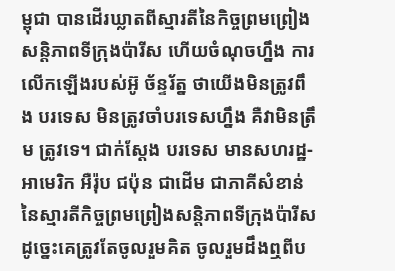ម្ពុជា បានដើរឃ្លាតពីស្មារតីនៃកិច្ចព្រមព្រៀង សន្តិភាពទីក្រុងប៉ារីស ហើយចំណុចហ្នឹង ការ លើកឡើងរបស់អ៊ូ ច័ន្ទរ័ត្ន ថាយើងមិនត្រូវពឹង បរទេស មិនត្រូវចាំបរទេសហ្នឹង គឺវាមិនត្រឹម ត្រូវទេ។ ជាក់ស្តែង បរទេស មានសហរដ្ឋ-អាមេរិក អឺរ៉ុប ជប៉ុន ជាដើម ជាភាគីសំខាន់ នៃស្មារតីកិច្ចព្រមព្រៀងសន្តិភាពទីក្រុងប៉ារីស ដូច្នេះគេត្រូវតែចូលរួមគិត ចូលរួមដឹងឮពីប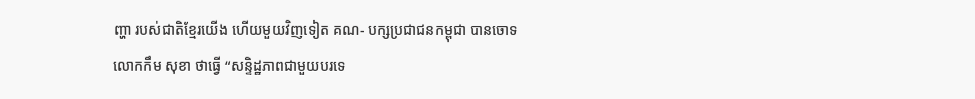ញ្ហា របស់ជាតិខ្មែរយើង ហើយមួយវិញទៀត គណ- បក្សប្រជាជនកម្ពុជា បានចោទលោកកឹម សុខា ថាធ្វើ “សន្ទិដ្ឋភាពជាមួយបរទេ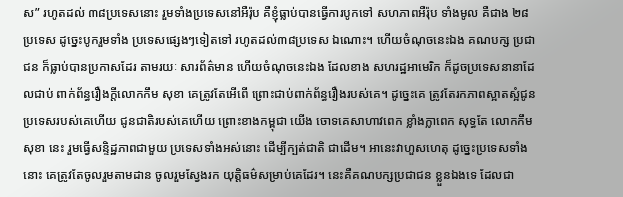ស” រហូតដល់ ៣៨ប្រទេសនោះ រួមទាំងប្រទេសនៅអឺរ៉ុប គឺខ្ញុំធ្លាប់បានធ្វើការបូកទៅ សហភាពអឺរ៉ុប ទាំងមូល គឺជាង ២៨ប្រទេស ដូច្នេះបូករួមទាំង ប្រទេសផ្សេងៗទៀតទៅ រហូតដល់៣៨ប្រទេស ឯណោះ។ ហើយចំណុចនេះឯង គណបក្ស ប្រជាជន ក៏ធ្លាប់បានប្រកាសដែរ តាមរយៈ សារព័ត៌មាន ហើយចំណុចនេះឯង ដែលខាង សហរដ្ឋអាមេរិក ក៏ដូចប្រទេសនានាដែលជាប់ ពាក់ព័ន្ធរឿងក្តីលោកកឹម សុខា គេត្រូវតែអើពើ ព្រោះជាប់ពាក់ព័ន្ធរឿងរបស់គេ។ ដូច្នេះគេ ត្រូវតែរកភាពស្អាតស្អំជូនប្រទេសរបស់គេហើយ ជូនជាតិរបស់គេហើយ ព្រោះខាងកម្ពុជា យើង ចោទគេសាហាវពេក ខ្លាំងក្លាពេក សុទ្ធតែ លោកកឹម សុខា នេះ រួមធ្វើសន្ទិដ្ឋភាពជាមួយ ប្រទេសទាំងអស់នោះ ដើម្បីក្បត់ជាតិ ជាដើម។ អានេះវាហួសហេតុ ដូច្នេះប្រទេសទាំងនោះ គេត្រូវតែចូលរួមតាមដាន ចូលរួមស្វែងរក យុត្តិធម៌សម្រាប់គេដែរ។ នេះគឺគណបក្សប្រជាជន ខ្លួនឯងទេ ដែលជា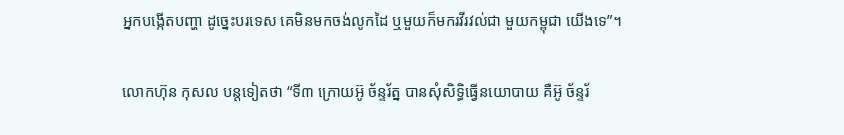អ្នកបង្កើតបញ្ហា ដូច្នេះបរទេស គេមិនមកចង់លូកដៃ ឬមួយក៏មករវីរវល់ជា មួយកម្ពុជា យើងទេ”។

លោកហ៊ុន កុសល បន្តទៀតថា “ទី៣ ក្រោយអ៊ូ ច័ន្ទរ័ត្ន បានសុំសិទ្ធិធ្វើនយោបាយ គឺអ៊ូ ច័ន្ទរ័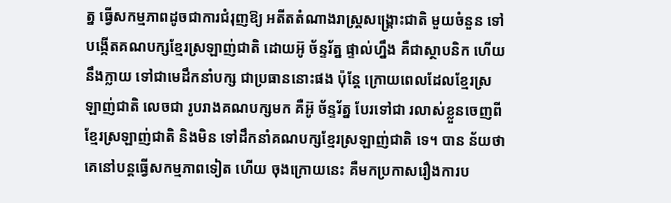ត្ន ធ្វើសកម្មភាពដូចជាការជំរុញឱ្យ អតីតតំណាងរាស្ត្រសង្គ្រោះជាតិ មួយចំនួន ទៅ បង្កើតគណបក្សខ្មែរស្រឡាញ់ជាតិ ដោយអ៊ូ ច័ន្ទរ័ត្ន ផ្ទាល់ហ្នឹង គឺជាស្ថាបនិក ហើយនឹងក្លាយ ទៅជាមេដឹកនាំបក្ស ជាប្រធាននោះផង ប៉ុន្តែ ក្រោយពេលដែលខ្មែរស្រឡាញ់ជាតិ លេចជា រូបរាងគណបក្សមក គឺអ៊ូ ច័ន្ទរ័ត្ន បែរទៅជា រលាស់ខ្លួនចេញពីខ្មែរស្រឡាញ់ជាតិ និងមិន ទៅដឹកនាំគណបក្សខ្មែរស្រឡាញ់ជាតិ ទេ។ បាន ន័យថា គេនៅបន្តធ្វើសកម្មភាពទៀត ហើយ ចុងក្រោយនេះ គឺមកប្រកាសរឿងការប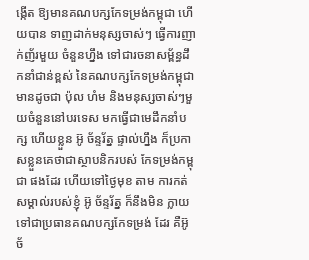ង្កើត ឱ្យមានគណបក្សកែទម្រង់កម្ពុជា ហើយបាន ទាញដាក់មនុស្សចាស់ៗ ធ្វើការញាក់ញ័រមួយ ចំនួនហ្នឹង ទៅជារចនាសម្ព័ន្ធដឹកនាំជាន់ខ្ពស់ នៃគណបក្សកែទម្រង់កម្ពុជា មានដូចជា ប៉ុល ហំម និងមនុស្សចាស់ៗមួយចំនួននៅបរទេស មកធ្វើជាមេដឹកនាំបក្ស ហើយខ្លួន អ៊ូ ច័ន្ទរ័ត្ន ផ្ទាល់ហ្នឹង ក៏ប្រកាសខ្លួនគេថាជាស្ថាបនិករបស់ កែទម្រង់កម្ពុជា ផងដែរ ហើយទៅថ្ងៃមុខ តាម ការកត់សម្គាល់របស់ខ្ញុំ អ៊ូ ច័ន្ទរ័ត្ន ក៏នឹងមិន ក្លាយទៅជាប្រធានគណបក្សកែទម្រង់ ដែរ គឺអ៊ូ ច័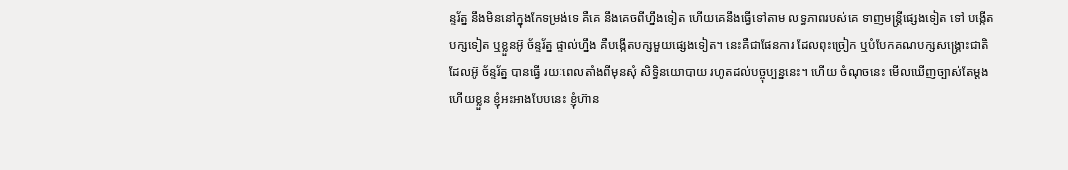ន្ទរ័ត្ន នឹងមិននៅក្នុងកែទម្រង់ទេ គឺគេ នឹងគេចពីហ្នឹងទៀត ហើយគេនឹងធ្វើទៅតាម លទ្ធភាពរបស់គេ ទាញមន្ត្រីផ្សេងទៀត ទៅ បង្កើតបក្សទៀត ឬខ្លួនអ៊ូ ច័ន្ទរ័ត្ន ផ្ទាល់ហ្នឹង គឺបង្កើតបក្សមួយផ្សេងទៀត។ នេះគឺជាផែនការ ដែលពុះច្រៀក ឬបំបែកគណបក្សសង្គ្រោះជាតិ ដែលអ៊ូ ច័ន្ទរ័ត្ន បានធ្វើ រយៈពេលតាំងពីមុនសុំ សិទ្ធិនយោបាយ រហូតដល់បច្ចុប្បន្ននេះ។ ហើយ ចំណុចនេះ មើលឃើញច្បាស់តែម្តង ហើយខ្លួន ខ្ញុំអះអាងបែបនេះ ខ្ញុំហ៊ាន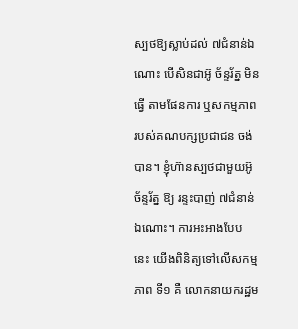ស្បថឱ្យស្លាប់ដល់ ៧ជំនាន់ឯណោះ បើសិនជាអ៊ូ ច័ន្ទរ័ត្ន មិនធ្វើ តាមផែនការ ឬសកម្មភាពរបស់គណបក្សប្រជាជន ចង់បាន។ ខ្ញុំហ៊ានស្បថជាមួយអ៊ូ ច័ន្ទរ័ត្ន ឱ្យ រន្ទះបាញ់ ៧ជំនាន់ឯណោះ។ ការអះអាងបែប នេះ យើងពិនិត្យទៅលើសកម្មភាព ទី១ គឺ លោកនាយករដ្ឋម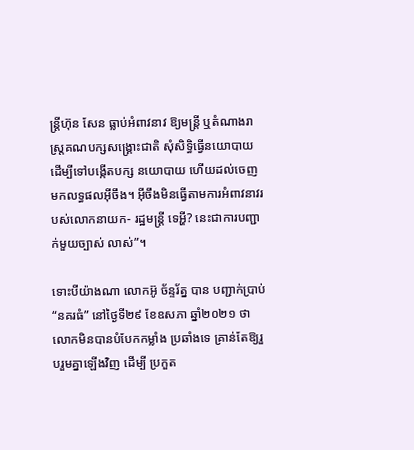ន្ត្រីហ៊ុន សែន ធ្លាប់អំពាវនាវ ឱ្យមន្ត្រី ឬតំណាងរាស្ត្រគណបក្សសង្គ្រោះជាតិ សុំសិទ្ធិធ្វើនយោបាយ ដើម្បីទៅបង្កើតបក្ស នយោបាយ ហើយដល់ចេញមកលទ្ធផលអ៊ីចឹង។ អ៊ីចឹងមិនធ្វើតាមការអំពាវនាវរបស់លោកនាយក- រដ្ឋមន្ត្រី ទេអ្ហី? នេះជាការបញ្ជាក់មួយច្បាស់ លាស់”។

ទោះបីយ៉ាងណា លោកអ៊ូ ច័ន្ទរ័ត្ន បាន បញ្ជាក់ប្រាប់ “នគរធំ” នៅថ្ងៃទី២៩ ខែឧសភា ឆ្នាំ២០២១ ថា លោកមិនបានបំបែកកម្លាំង ប្រឆាំងទេ គ្រាន់តែឱ្យរួបរួមគ្នាឡើងវិញ ដើម្បី ប្រកួត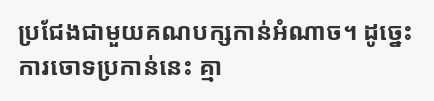ប្រជែងជាមួយគណបក្សកាន់អំណាច។ ដូច្នេះការចោទប្រកាន់នេះ គ្មា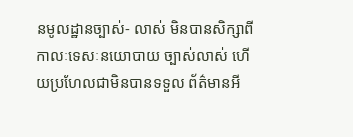នមូលដ្ឋានច្បាស់- លាស់ មិនបានសិក្សាពីកាលៈទេសៈនយោបាយ ច្បាស់លាស់ ហើយប្រហែលជាមិនបានទទួល ព័ត៌មានអី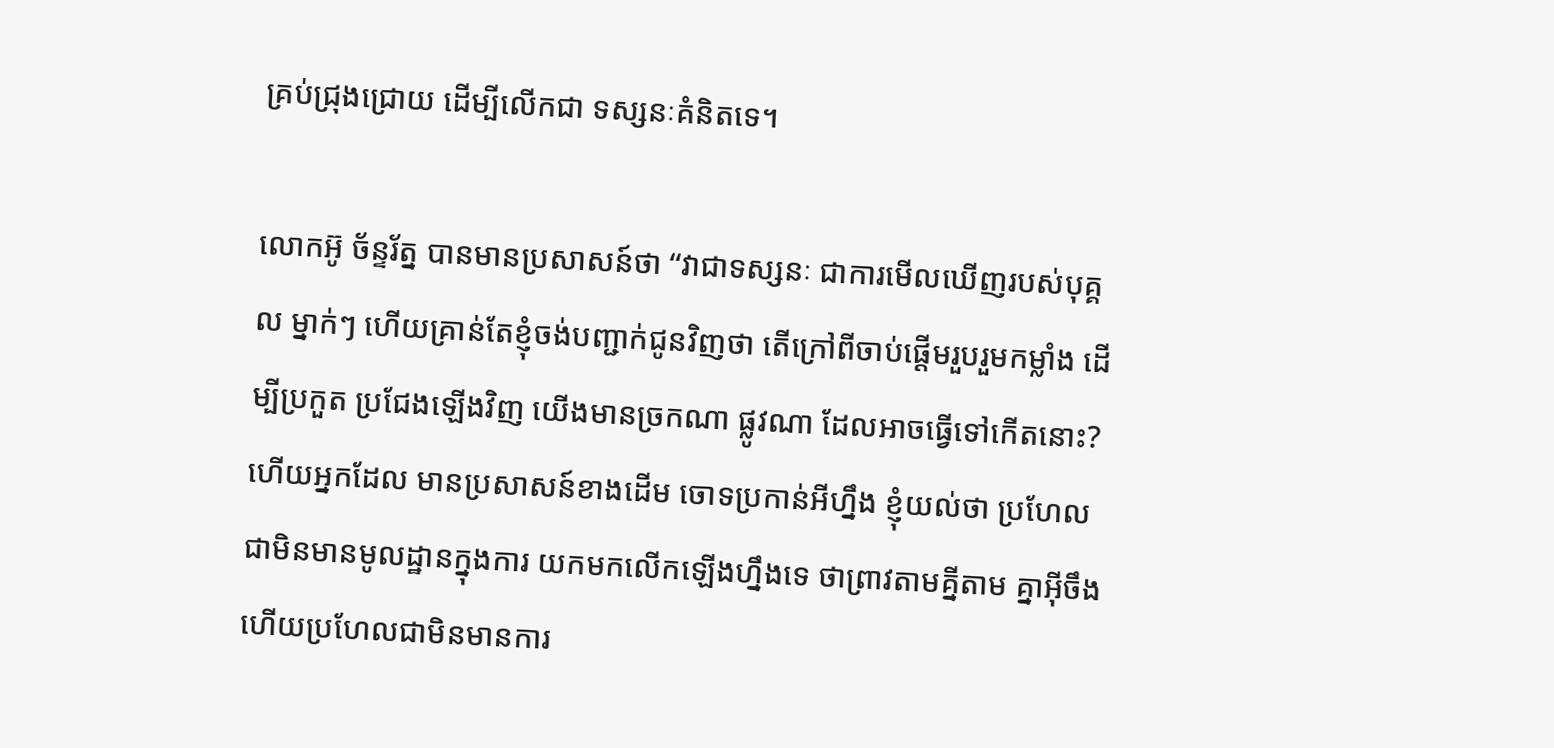គ្រប់ជ្រុងជ្រោយ ដើម្បីលើកជា ទស្សនៈគំនិតទេ។

លោកអ៊ូ ច័ន្ទរ័ត្ន បានមានប្រសាសន៍ថា “វាជាទស្សនៈ ជាការមើលឃើញរបស់បុគ្គល ម្នាក់ៗ ហើយគ្រាន់តែខ្ញុំចង់បញ្ជាក់ជូនវិញថា តើក្រៅពីចាប់ផ្តើមរួបរួមកម្លាំង ដើម្បីប្រកួត ប្រជែងឡើងវិញ យើងមានច្រកណា ផ្លូវណា ដែលអាចធ្វើទៅកើតនោះ? ហើយអ្នកដែល មានប្រសាសន៍ខាងដើម ចោទប្រកាន់អីហ្នឹង ខ្ញុំយល់ថា ប្រហែលជាមិនមានមូលដ្ឋានក្នុងការ យកមកលើកឡើងហ្នឹងទេ ថាព្រាវតាមគ្នីតាម គ្នាអ៊ីចឹង ហើយប្រហែលជាមិនមានការ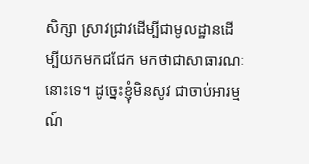សិក្សា ស្រាវជ្រាវដើម្បីជាមូលដ្ឋានដើម្បីយកមកជជែក មកថាជាសាធារណៈនោះទេ។ ដូច្នេះខ្ញុំមិនសូវ ជាចាប់អារម្មណ៍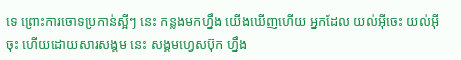ទេ ព្រោះការចោទប្រកាន់ស្អីៗ នេះ កន្លងមកហ្នឹង យើងឃើញហើយ អ្នកដែល យល់អ៊ីចេះ យល់អ៊ីចុះ ហើយដោយសារសង្គម នេះ សង្គមហ្វេសប៊ុក ហ្នឹង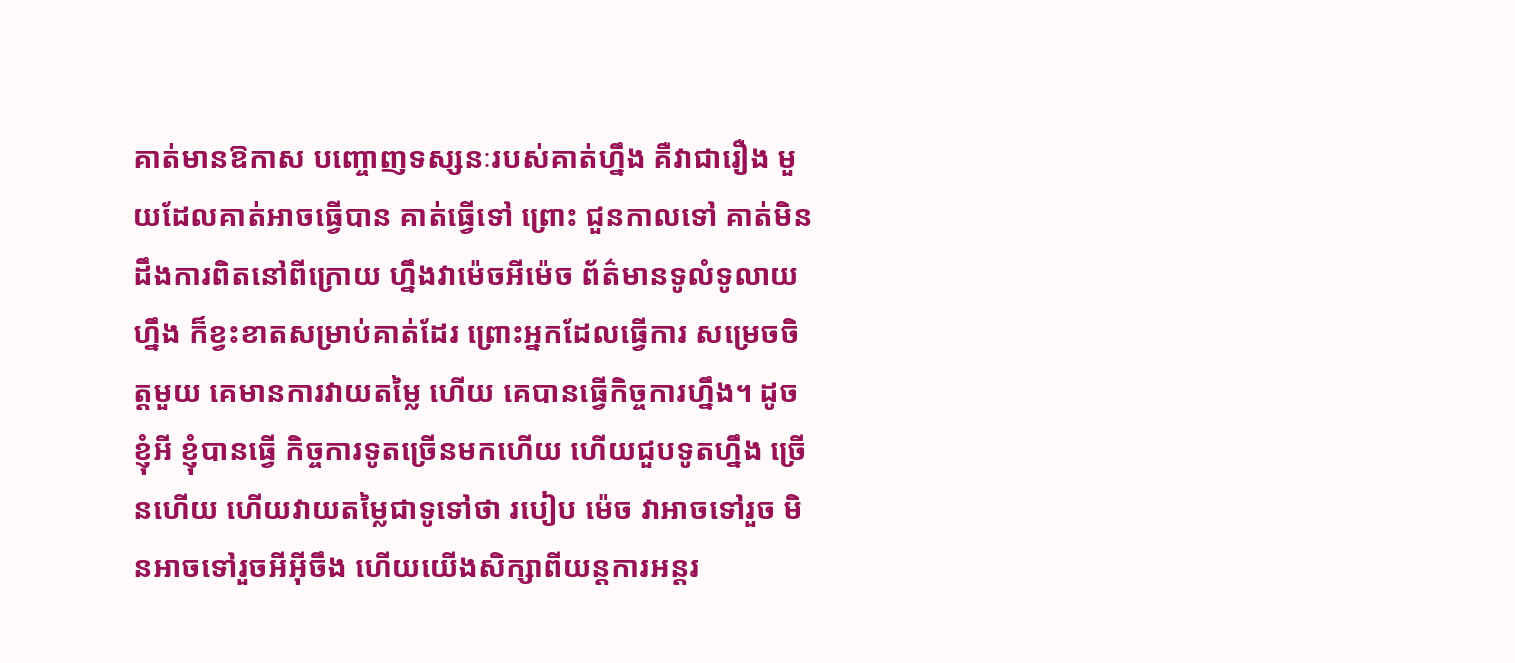គាត់មានឱកាស បញ្ចោញទស្សនៈរបស់គាត់ហ្នឹង គឺវាជារឿង មួយដែលគាត់អាចធ្វើបាន គាត់ធ្វើទៅ ព្រោះ ជួនកាលទៅ គាត់មិនដឹងការពិតនៅពីក្រោយ ហ្នឹងវាម៉េចអីម៉េច ព័ត៌មានទូលំទូលាយហ្នឹង ក៏ខ្វះខាតសម្រាប់គាត់ដែរ ព្រោះអ្នកដែលធ្វើការ សម្រេចចិត្តមួយ គេមានការវាយតម្លៃ ហើយ គេបានធ្វើកិច្ចការហ្នឹង។ ដូចខ្ញុំអី ខ្ញុំបានធ្វើ កិច្ចការទូតច្រើនមកហើយ ហើយជួបទូតហ្នឹង ច្រើនហើយ ហើយវាយតម្លៃជាទូទៅថា របៀប ម៉េច វាអាចទៅរួច មិនអាចទៅរួចអីអ៊ីចឹង ហើយយើងសិក្សាពីយន្តការអន្តរ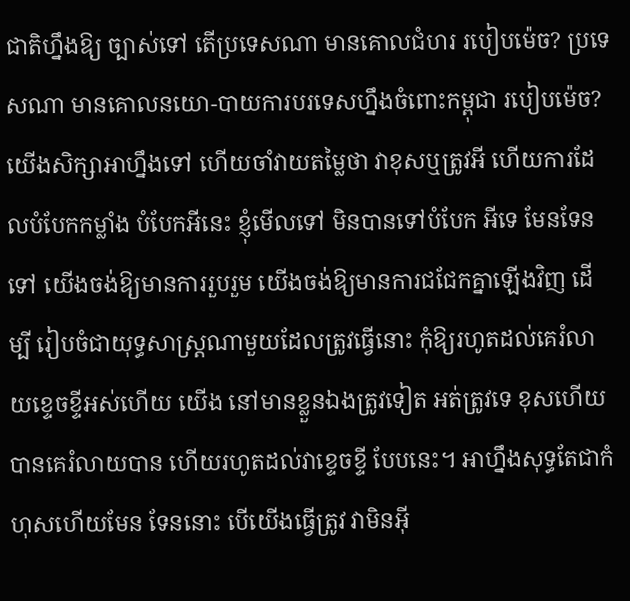ជាតិហ្នឹងឱ្យ ច្បាស់ទៅ តើប្រទេសណា មានគោលជំហរ របៀបម៉េច? ប្រទេសណា មានគោលនយោ-បាយការបរទេសហ្នឹងចំពោះកម្ពុជា របៀបម៉េច? យើងសិក្សាអាហ្នឹងទៅ ហើយចាំវាយតម្លៃថា វាខុសឬត្រូវអី ហើយការដែលបំបែកកម្លាំង បំបែកអីនេះ ខ្ញុំមើលទៅ មិនបានទៅបំបែក អីទេ មែនទែនទៅ យើងចង់ឱ្យមានការរួបរួម យើងចង់ឱ្យមានការជជែកគ្នាឡើងវិញ ដើម្បី រៀបចំជាយុទ្ធសាស្ត្រណាមួយដែលត្រូវធ្វើនោះ កុំឱ្យរហូតដល់គេរំលាយខ្ទេចខ្ទីអស់ហើយ យើង នៅមានខ្លួនឯងត្រូវទៀត អត់ត្រូវទេ ខុសហើយ បានគេរំលាយបាន ហើយរហូតដល់វាខ្ទេចខ្ទី បែបនេះ។ អាហ្នឹងសុទ្ធតែជាកំហុសហើយមែន ទែននោះ បើយើងធ្វើត្រូវ វាមិនអ៊ី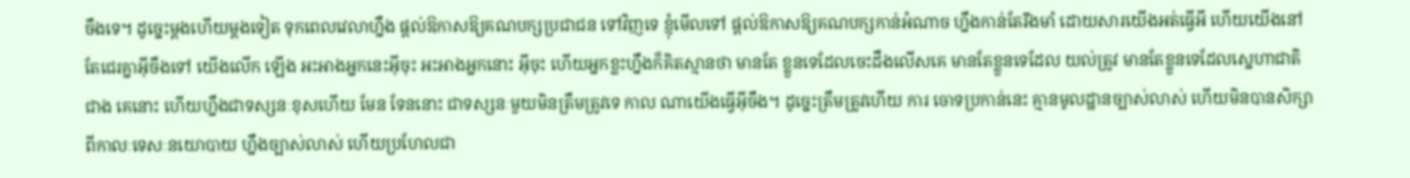ចឹងទេ។ ដូច្នេះម្តងហើយម្តងទៀត ទុកពេលវេលាហ្នឹង ផ្តល់ឱកាសឱ្យគណបក្សប្រជាជន ទៅវិញទេ ខ្ញុំមើលទៅ ផ្តល់ឱកាសឱ្យគណបក្សកាន់អំណាច ហ្នឹងកាន់តែរឹងមាំ ដោយសារយើងអត់ធ្វើអី ហើយយើងនៅតែជេរគ្នាអ៊ីចឹងទៅ យើងលើក ឡើង អះអាងអ្នកនេះអ៊ីចុះ អះអាងអ្នកនោះ អ៊ីចុះ ហើយអ្នកខ្លះហ្នឹងក៏គិតស្មានថា មានតែ ខ្លួនទេដែលចេះដឹងលើសគេ មានតែខ្លួនទេដែល យល់ត្រូវ មានតែខ្លួនទេដែលស្នេហាជាតិជាង គេនោះ ហើយហ្នឹងជាទស្សនៈខុសហើយ មែន ទែននោះ ជាទស្សនៈមួយមិនត្រឹមត្រូវទេ កាល ណាយើងធ្វើអ៊ីចឹង។ ដូច្នេះត្រឹមត្រូវហើយ ការ ចោទប្រកាន់នេះ គ្មានមូលដ្ឋានច្បាស់លាស់ ហើយមិនបានសិក្សាពីកាលៈទេសៈនយោបាយ ហ្នឹងច្បាស់លាស់ ហើយប្រហែលជា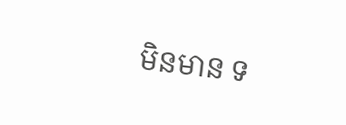មិនមាន ទ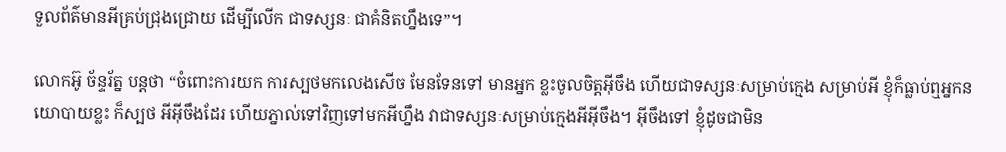ទួលព័ត៌មានអីគ្រប់ជ្រុងជ្រោយ ដើម្បីលើក ជាទស្សនៈ ជាគំនិតហ្នឹងទេ”។

លោកអ៊ូ ច័ន្ទរ័ត្ន បន្តថា “ចំពោះការយក ការស្បថមកលេងសើច មែនទែនទៅ មានអ្នក ខ្លះចូលចិត្តអ៊ីចឹង ហើយជាទស្សនៈសម្រាប់ក្មេង សម្រាប់អី ខ្ញុំក៏ធ្លាប់ឮអ្នកនយោបាយខ្លះ ក៏ស្បថ អីអ៊ីចឹងដែរ ហើយភ្នាល់ទៅវិញទៅមកអីហ្នឹង វាជាទស្សនៈសម្រាប់ក្មេងអីអ៊ីចឹង។ អ៊ីចឹងទៅ ខ្ញុំដូចជាមិន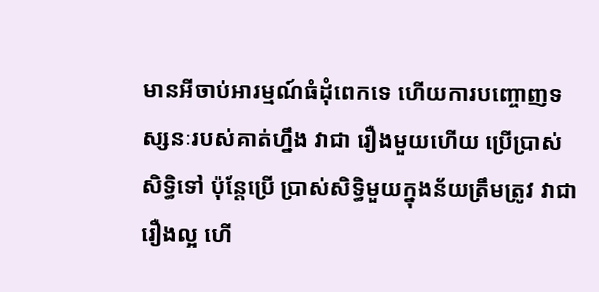មានអីចាប់អារម្មណ៍ធំដុំពេកទេ ហើយការបញ្ចោញទស្សនៈរបស់គាត់ហ្នឹង វាជា រឿងមួយហើយ ប្រើប្រាស់សិទ្ធិទៅ ប៉ុន្តែប្រើ ប្រាស់សិទ្ធិមួយក្នុងន័យត្រឹមត្រូវ វាជារឿងល្អ ហើ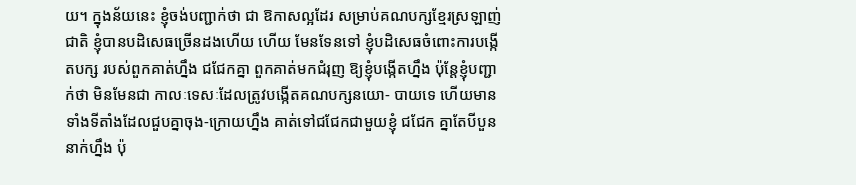យ។ ក្នុងន័យនេះ ខ្ញុំចង់បញ្ជាក់ថា ជា ឱកាសល្អដែរ សម្រាប់គណបក្សខ្មែរស្រឡាញ់ ជាតិ ខ្ញុំបានបដិសេធច្រើនដងហើយ ហើយ មែនទែនទៅ ខ្ញុំបដិសេធចំពោះការបង្កើតបក្ស របស់ពួកគាត់ហ្នឹង ជជែកគ្នា ពួកគាត់មកជំរុញ ឱ្យខ្ញុំបង្កើតហ្នឹង ប៉ុន្តែខ្ញុំបញ្ជាក់ថា មិនមែនជា កាលៈទេសៈដែលត្រូវបង្កើតគណបក្សនយោ- បាយទេ ហើយមានទាំងទីតាំងដែលជួបគ្នាចុង-ក្រោយហ្នឹង គាត់ទៅជជែកជាមួយខ្ញុំ ជជែក គ្នាតែបីបួននាក់ហ្នឹង ប៉ុ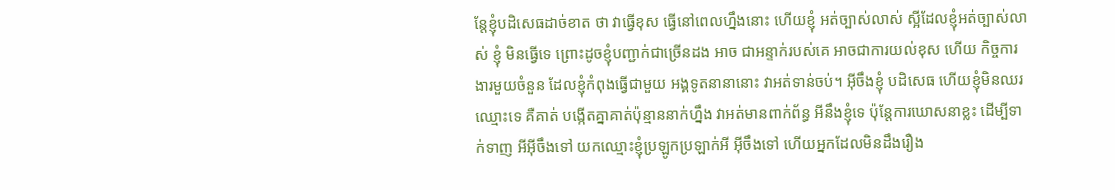ន្តែខ្ញុំបដិសេធដាច់ខាត ថា វាធ្វើខុស ធ្វើនៅពេលហ្នឹងនោះ ហើយខ្ញុំ អត់ច្បាស់លាស់ ស្អីដែលខ្ញុំអត់ច្បាស់លាស់ ខ្ញុំ មិនធ្វើទេ ព្រោះដូចខ្ញុំបញ្ជាក់ជាច្រើនដង អាច ជាអន្ទាក់របស់គេ អាចជាការយល់ខុស ហើយ កិច្ចការងារមួយចំនួន ដែលខ្ញុំកំពុងធ្វើជាមួយ អង្គទូតនានានោះ វាអត់ទាន់ចប់។ អ៊ីចឹងខ្ញុំ បដិសេធ ហើយខ្ញុំមិនឈរឈ្មោះទេ គឺគាត់ បង្កើតគ្នាគាត់ប៉ុន្មាននាក់ហ្នឹង វាអត់មានពាក់ព័ន្ធ អីនឹងខ្ញុំទេ ប៉ុន្តែការឃោសនាខ្លះ ដើម្បីទាក់ទាញ អីអ៊ីចឹងទៅ យកឈ្មោះខ្ញុំប្រឡូកប្រឡាក់អី អ៊ីចឹងទៅ ហើយអ្នកដែលមិនដឹងរឿង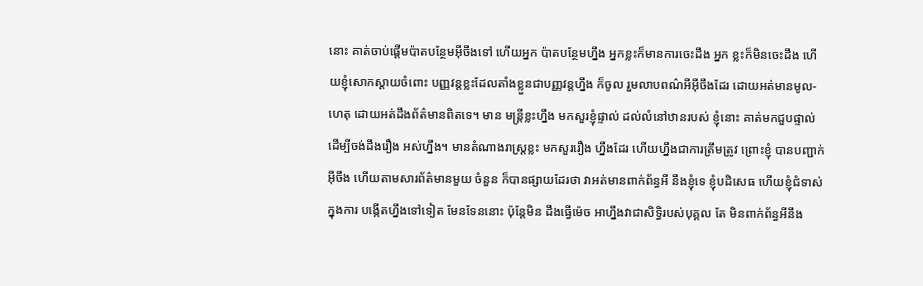នោះ គាត់ចាប់ផ្តើមប៉ាតបន្ថែមអ៊ីចឹងទៅ ហើយអ្នក ប៉ាតបន្ថែមហ្នឹង អ្នកខ្លះក៏មានការចេះដឹង អ្នក ខ្លះក៏មិនចេះដឹង ហើយខ្ញុំសោកស្តាយចំពោះ បញ្ញវន្តខ្លះដែលតាំងខ្លួនជាបញ្ញវន្តហ្នឹង ក៏ចូល រួមលាបពណ៌អីអ៊ីចឹងដែរ ដោយអត់មានមូល- ហេតុ ដោយអត់ដឹងព័ត៌មានពិតទេ។ មាន មន្ត្រីខ្លះហ្នឹង មកសួរខ្ញុំផ្ទាល់ ដល់លំនៅឋានរបស់ ខ្ញុំនោះ គាត់មកជួបផ្ទាល់ ដើម្បីចង់ដឹងរឿង អស់ហ្នឹង។ មានតំណាងរាស្ត្រខ្លះ មកសួររឿង ហ្នឹងដែរ ហើយហ្នឹងជាការត្រឹមត្រូវ ព្រោះខ្ញុំ បានបញ្ជាក់អ៊ីចឹង ហើយតាមសារព័ត៌មានមួយ ចំនួន ក៏បានផ្សាយដែរថា វាអត់មានពាក់ព័ន្ធអី នឹងខ្ញុំទេ ខ្ញុំបដិសេធ ហើយខ្ញុំជំទាស់ក្នុងការ បង្កើតហ្នឹងទៅទៀត មែនទែននោះ ប៉ុន្តែមិន ដឹងធ្វើម៉េច អាហ្នឹងវាជាសិទ្ធិរបស់បុគ្គល តែ មិនពាក់ព័ន្ធអីនឹង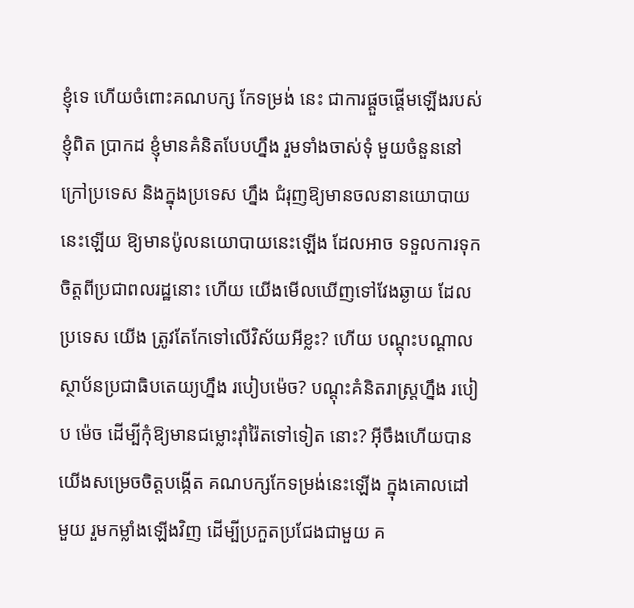ខ្ញុំទេ ហើយចំពោះគណបក្ស កែទម្រង់ នេះ ជាការផ្តួចផ្តើមឡើងរបស់ខ្ញុំពិត ប្រាកដ ខ្ញុំមានគំនិតបែបហ្នឹង រួមទាំងចាស់ទុំ មួយចំនួននៅក្រៅប្រទេស និងក្នុងប្រទេស ហ្នឹង ជំរុញឱ្យមានចលនានយោបាយនេះឡើយ ឱ្យមានប៉ូលនយោបាយនេះឡើង ដែលអាច ទទួលការទុកចិត្តពីប្រជាពលរដ្ឋនោះ ហើយ យើងមើលឃើញទៅវែងឆ្ងាយ ដែលប្រទេស យើង ត្រូវតែកែទៅលើវិស័យអីខ្លះ? ហើយ បណ្តុះបណ្តាលស្ថាប័នប្រជាធិបតេយ្យហ្នឹង របៀបម៉េច? បណ្តុះគំនិតរាស្ត្រហ្នឹង របៀប ម៉េច ដើម្បីកុំឱ្យមានជម្លោះរ៉ាំរ៉ៃតទៅទៀត នោះ? អ៊ីចឹងហើយបានយើងសម្រេចចិត្តបង្កើត គណបក្សកែទម្រង់នេះឡើង ក្នុងគោលដៅមួយ រួមកម្លាំងឡើងវិញ ដើម្បីប្រកួតប្រជែងជាមួយ គ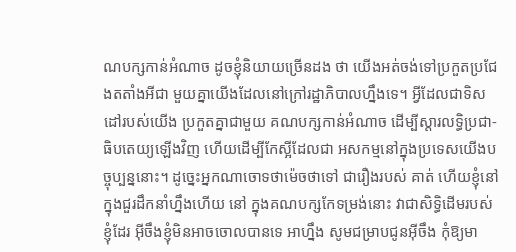ណបក្សកាន់អំណាច ដូចខ្ញុំនិយាយច្រើនដង ថា យើងអត់ចង់ទៅប្រកួតប្រជែងតតាំងអីជា មួយគ្នាយើងដែលនៅក្រៅរដ្ឋាភិបាលហ្នឹងទេ។ អ្វីដែលជាទិសដៅរបស់យើង ប្រកួតគ្នាជាមួយ គណបក្សកាន់អំណាច ដើម្បីស្តារលទ្ធិប្រជា-ធិបតេយ្យឡើងវិញ ហើយដើម្បីកែស្អីដែលជា អសកម្មនៅក្នុងប្រទេសយើងបច្ចុប្បន្ននោះ។ ដូច្នេះអ្នកណាចោទថាម៉េចថាទៅ ជារឿងរបស់ គាត់ ហើយខ្ញុំនៅក្នុងជួរដឹកនាំហ្នឹងហើយ នៅ ក្នុងគណបក្សកែទម្រង់នោះ វាជាសិទ្ធិដើមរបស់ ខ្ញុំដែរ អ៊ីចឹងខ្ញុំមិនអាចចោលបានទេ អាហ្នឹង សូមជម្រាបជូនអ៊ីចឹង កុំឱ្យមា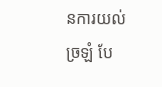នការយល់ច្រឡំ បែ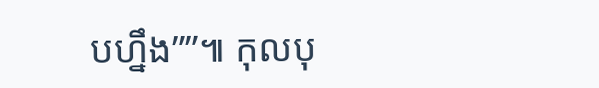បហ្នឹង””៕ កុលបុ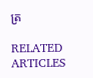ត្រ

RELATED ARTICLES